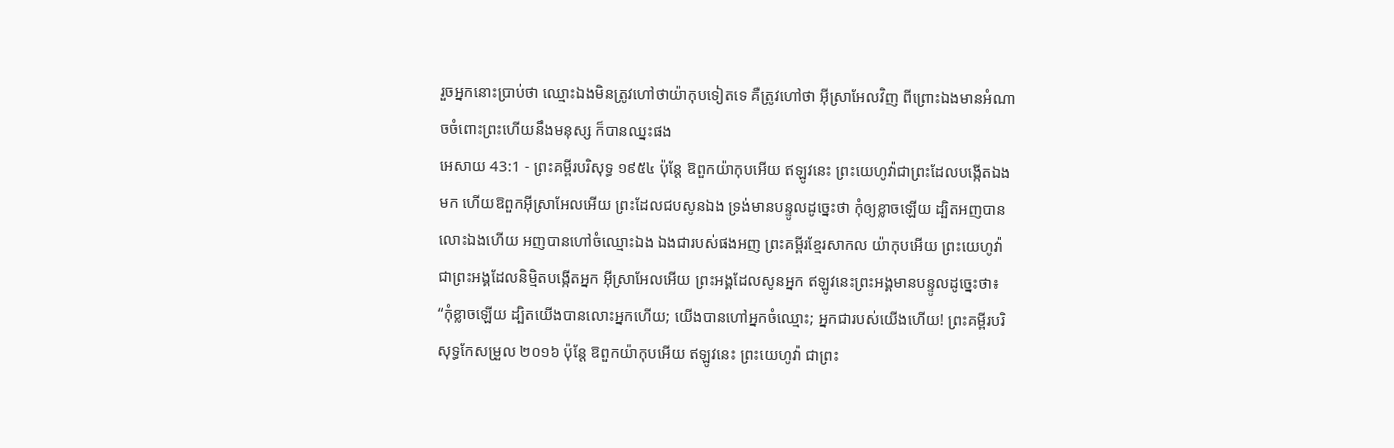រួចអ្នកនោះប្រាប់ថា ឈ្មោះឯងមិនត្រូវហៅថាយ៉ាកុបទៀតទេ គឺត្រូវហៅថា អ៊ីស្រាអែលវិញ ពីព្រោះឯងមានអំណាចចំពោះព្រះហើយនឹងមនុស្ស ក៏បានឈ្នះផង
អេសាយ 43:1 - ព្រះគម្ពីរបរិសុទ្ធ ១៩៥៤ ប៉ុន្តែ ឱពួកយ៉ាកុបអើយ ឥឡូវនេះ ព្រះយេហូវ៉ាជាព្រះដែលបង្កើតឯងមក ហើយឱពួកអ៊ីស្រាអែលអើយ ព្រះដែលជបសូនឯង ទ្រង់មានបន្ទូលដូច្នេះថា កុំឲ្យខ្លាចឡើយ ដ្បិតអញបានលោះឯងហើយ អញបានហៅចំឈ្មោះឯង ឯងជារបស់ផងអញ ព្រះគម្ពីរខ្មែរសាកល យ៉ាកុបអើយ ព្រះយេហូវ៉ាជាព្រះអង្គដែលនិម្មិតបង្កើតអ្នក អ៊ីស្រាអែលអើយ ព្រះអង្គដែលសូនអ្នក ឥឡូវនេះព្រះអង្គមានបន្ទូលដូច្នេះថា៖ “កុំខ្លាចឡើយ ដ្បិតយើងបានលោះអ្នកហើយ; យើងបានហៅអ្នកចំឈ្មោះ; អ្នកជារបស់យើងហើយ! ព្រះគម្ពីរបរិសុទ្ធកែសម្រួល ២០១៦ ប៉ុន្តែ ឱពួកយ៉ាកុបអើយ ឥឡូវនេះ ព្រះយេហូវ៉ា ជាព្រះ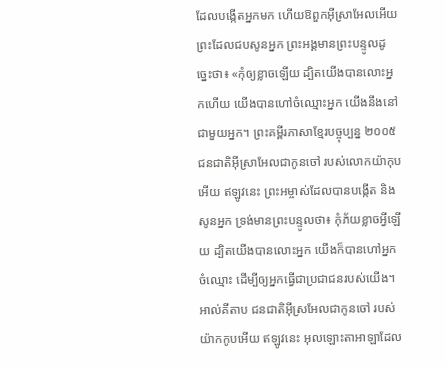ដែលបង្កើតអ្នកមក ហើយឱពួកអ៊ីស្រាអែលអើយ ព្រះដែលជបសូនអ្នក ព្រះអង្គមានព្រះបន្ទូលដូច្នេះថា៖ «កុំឲ្យខ្លាចឡើយ ដ្បិតយើងបានលោះអ្នកហើយ យើងបានហៅចំឈ្មោះអ្នក យើងនឹងនៅជាមួយអ្នក។ ព្រះគម្ពីរភាសាខ្មែរបច្ចុប្បន្ន ២០០៥ ជនជាតិអ៊ីស្រាអែលជាកូនចៅ របស់លោកយ៉ាកុបអើយ ឥឡូវនេះ ព្រះអម្ចាស់ដែលបានបង្កើត និងសូនអ្នក ទ្រង់មានព្រះបន្ទូលថា៖ កុំភ័យខ្លាចអ្វីឡើយ ដ្បិតយើងបានលោះអ្នក យើងក៏បានហៅអ្នកចំឈ្មោះ ដើម្បីឲ្យអ្នកធ្វើជាប្រជាជនរបស់យើង។ អាល់គីតាប ជនជាតិអ៊ីស្រអែលជាកូនចៅ របស់យ៉ាកកូបអើយ ឥឡូវនេះ អុលឡោះតាអាឡាដែល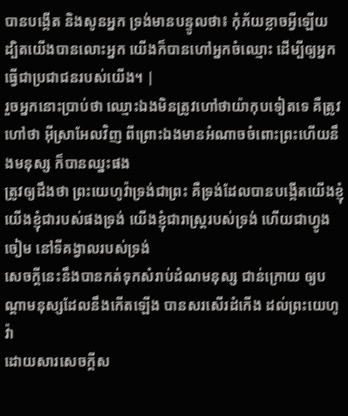បានបង្កើត និងសូនអ្នក ទ្រង់មានបន្ទូលថា៖ កុំភ័យខ្លាចអ្វីឡើយ ដ្បិតយើងបានលោះអ្នក យើងក៏បានហៅអ្នកចំឈ្មោះ ដើម្បីឲ្យអ្នកធ្វើជាប្រជាជនរបស់យើង។ |
រួចអ្នកនោះប្រាប់ថា ឈ្មោះឯងមិនត្រូវហៅថាយ៉ាកុបទៀតទេ គឺត្រូវហៅថា អ៊ីស្រាអែលវិញ ពីព្រោះឯងមានអំណាចចំពោះព្រះហើយនឹងមនុស្ស ក៏បានឈ្នះផង
ត្រូវឲ្យដឹងថា ព្រះយេហូវ៉ាទ្រង់ជាព្រះ គឺទ្រង់ដែលបានបង្កើតយើងខ្ញុំ យើងខ្ញុំជារបស់ផងទ្រង់ យើងខ្ញុំជារាស្ត្ររបស់ទ្រង់ ហើយជាហ្វូងចៀម នៅទីគង្វាលរបស់ទ្រង់
សេចក្ដីនេះនឹងបានកត់ទុកសំរាប់ដំណមនុស្ស ជាន់ក្រោយ ឲ្យបណ្តាមនុស្សដែលនឹងកើតឡើង បានសរសើរដំកើង ដល់ព្រះយេហូវ៉ា
ដោយសារសេចក្ដីស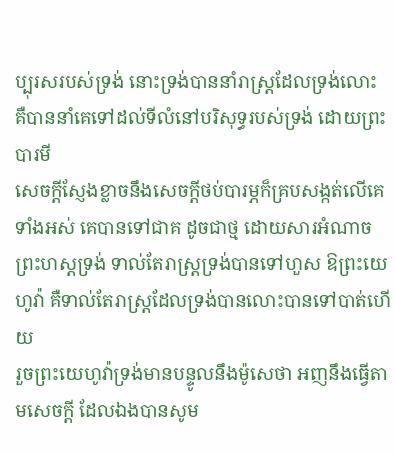ប្បុរសរបស់ទ្រង់ នោះទ្រង់បាននាំរាស្ត្រដែលទ្រង់លោះ គឺបាននាំគេទៅដល់ទីលំនៅបរិសុទ្ធរបស់ទ្រង់ ដោយព្រះបារមី
សេចក្ដីស្ញែងខ្លាចនឹងសេចក្ដីថប់បារម្ភក៏គ្របសង្កត់លើគេទាំងអស់ គេបានទៅជាគ ដូចជាថ្ម ដោយសារអំណាចព្រះហស្តទ្រង់ ទាល់តែរាស្ត្រទ្រង់បានទៅហួស ឱព្រះយេហូវ៉ា គឺទាល់តែរាស្ត្រដែលទ្រង់បានលោះបានទៅបាត់ហើយ
រួចព្រះយេហូវ៉ាទ្រង់មានបន្ទូលនឹងម៉ូសេថា អញនឹងធ្វើតាមសេចក្ដី ដែលឯងបានសូម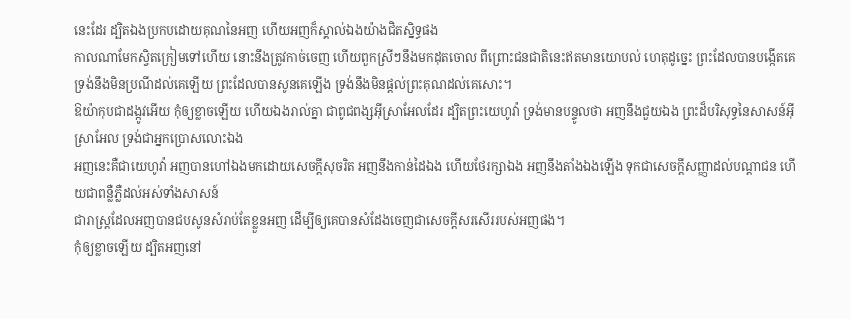នេះដែរ ដ្បិតឯងប្រកបដោយគុណនៃអញ ហើយអញក៏ស្គាល់ឯងយ៉ាងជិតស្និទ្ធផង
កាលណាមែកស្វិតក្រៀមទៅហើយ នោះនឹងត្រូវកាច់ចេញ ហើយពួកស្រីៗនឹងមកដុតចោល ពីព្រោះជនជាតិនេះឥតមានយោបល់ ហេតុដូច្នេះ ព្រះដែលបានបង្កើតគេ ទ្រង់នឹងមិនប្រណីដល់គេឡើយ ព្រះដែលបានសូនគេឡើង ទ្រង់នឹងមិនផ្តល់ព្រះគុណដល់គេសោះ។
ឱយ៉ាកុបជាដង្កូវអើយ កុំឲ្យខ្លាចឡើយ ហើយឯងរាល់គ្នា ជាពូជពង្សអ៊ីស្រាអែលដែរ ដ្បិតព្រះយេហូវ៉ា ទ្រង់មានបន្ទូលថា អញនឹងជួយឯង ព្រះដ៏បរិសុទ្ធនៃសាសន៍អ៊ីស្រាអែល ទ្រង់ជាអ្នកប្រោសលោះឯង
អញនេះគឺជាយេហូវ៉ា អញបានហៅឯងមកដោយសេចក្ដីសុចរិត អញនឹងកាន់ដៃឯង ហើយថែរក្សាឯង អញនឹងតាំងឯងឡើង ទុកជាសេចក្ដីសញ្ញាដល់បណ្តាជន ហើយជាពន្លឺភ្លឺដល់អស់ទាំងសាសន៍
ជារាស្ត្រដែលអញបានជបសូនសំរាប់តែខ្លួនអញ ដើម្បីឲ្យគេបានសំដែងចេញជាសេចក្ដីសរសើររបស់អញផង។
កុំឲ្យខ្លាចឡើយ ដ្បិតអញនៅ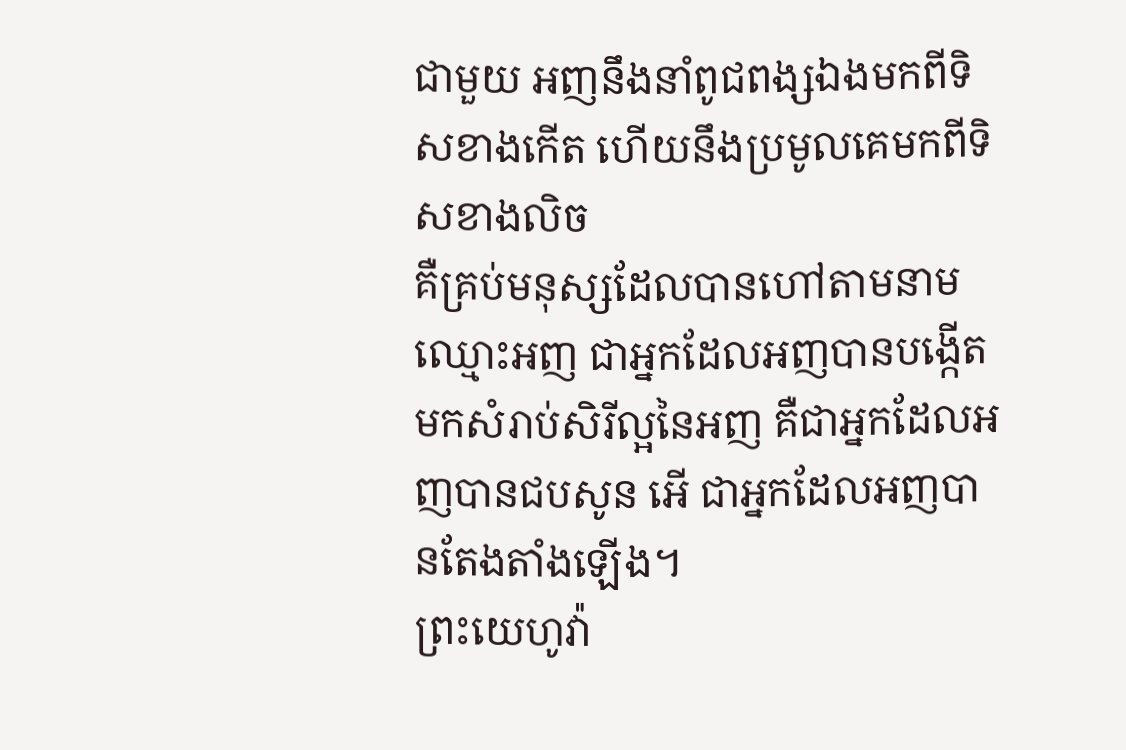ជាមួយ អញនឹងនាំពូជពង្សឯងមកពីទិសខាងកើត ហើយនឹងប្រមូលគេមកពីទិសខាងលិច
គឺគ្រប់មនុស្សដែលបានហៅតាមនាមឈ្មោះអញ ជាអ្នកដែលអញបានបង្កើតមកសំរាប់សិរីល្អនៃអញ គឺជាអ្នកដែលអញបានជបសូន អើ ជាអ្នកដែលអញបានតែងតាំងឡើង។
ព្រះយេហូវ៉ា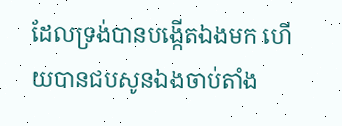ដែលទ្រង់បានបង្កើតឯងមក ហើយបានជបសូនឯងចាប់តាំង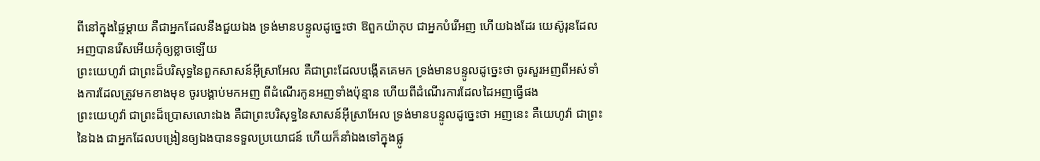ពីនៅក្នុងផ្ទៃម្តាយ គឺជាអ្នកដែលនឹងជួយឯង ទ្រង់មានបន្ទូលដូច្នេះថា ឱពួកយ៉ាកុប ជាអ្នកបំរើអញ ហើយឯងដែរ យេស៊ូរុនដែលអញបានរើសអើយកុំឲ្យខ្លាចឡើយ
ព្រះយេហូវ៉ា ជាព្រះដ៏បរិសុទ្ធនៃពួកសាសន៍អ៊ីស្រាអែល គឺជាព្រះដែលបង្កើតគេមក ទ្រង់មានបន្ទូលដូច្នេះថា ចូរសួរអញពីអស់ទាំងការដែលត្រូវមកខាងមុខ ចូរបង្គាប់មកអញ ពីដំណើរកូនអញទាំងប៉ុន្មាន ហើយពីដំណើរការដែលដៃអញធ្វើផង
ព្រះយេហូវ៉ា ជាព្រះដ៏ប្រោសលោះឯង គឺជាព្រះបរិសុទ្ធនៃសាសន៍អ៊ីស្រាអែល ទ្រង់មានបន្ទូលដូច្នេះថា អញនេះ គឺយេហូវ៉ា ជាព្រះនៃឯង ជាអ្នកដែលបង្រៀនឲ្យឯងបានទទួលប្រយោជន៍ ហើយក៏នាំឯងទៅក្នុងផ្លូ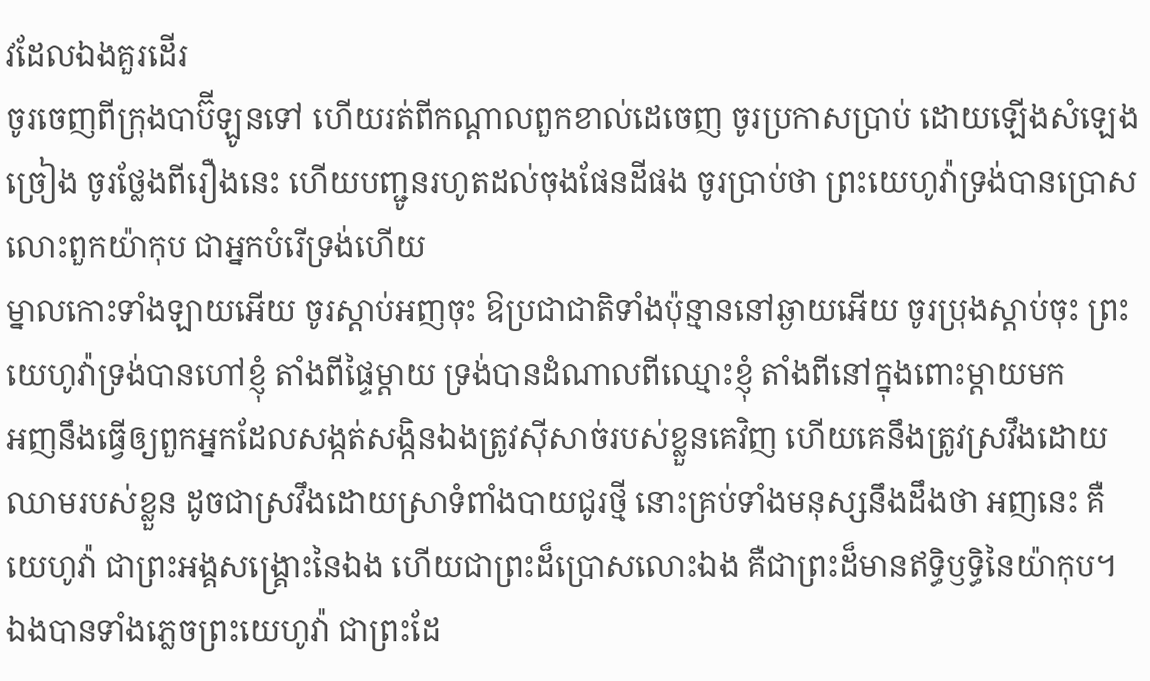វដែលឯងគួរដើរ
ចូរចេញពីក្រុងបាប៊ីឡូនទៅ ហើយរត់ពីកណ្តាលពួកខាល់ដេចេញ ចូរប្រកាសប្រាប់ ដោយឡើងសំឡេងច្រៀង ចូរថ្លែងពីរឿងនេះ ហើយបញ្ជូនរហូតដល់ចុងផែនដីផង ចូរប្រាប់ថា ព្រះយេហូវ៉ាទ្រង់បានប្រោសលោះពួកយ៉ាកុប ជាអ្នកបំរើទ្រង់ហើយ
ម្នាលកោះទាំងឡាយអើយ ចូរស្តាប់អញចុះ ឱប្រជាជាតិទាំងប៉ុន្មាននៅឆ្ងាយអើយ ចូរប្រុងស្តាប់ចុះ ព្រះយេហូវ៉ាទ្រង់បានហៅខ្ញុំ តាំងពីផ្ទៃម្តាយ ទ្រង់បានដំណាលពីឈ្មោះខ្ញុំ តាំងពីនៅក្នុងពោះម្តាយមក
អញនឹងធ្វើឲ្យពួកអ្នកដែលសង្កត់សង្កិនឯងត្រូវស៊ីសាច់របស់ខ្លួនគេវិញ ហើយគេនឹងត្រូវស្រវឹងដោយឈាមរបស់ខ្លួន ដូចជាស្រវឹងដោយស្រាទំពាំងបាយជូរថ្មី នោះគ្រប់ទាំងមនុស្សនឹងដឹងថា អញនេះ គឺយេហូវ៉ា ជាព្រះអង្គសង្គ្រោះនៃឯង ហើយជាព្រះដ៏ប្រោសលោះឯង គឺជាព្រះដ៏មានឥទ្ធិឫទ្ធិនៃយ៉ាកុប។
ឯងបានទាំងភ្លេចព្រះយេហូវ៉ា ជាព្រះដែ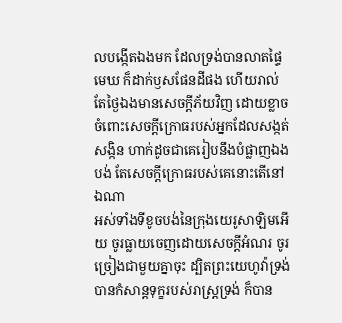លបង្កើតឯងមក ដែលទ្រង់បានលាតផ្ទៃមេឃ ក៏ដាក់ឫសផែនដីផង ហើយរាល់តែថ្ងៃឯងមានសេចក្ដីភ័យវិញ ដោយខ្លាចចំពោះសេចក្ដីក្រោធរបស់អ្នកដែលសង្កត់សង្កិន ហាក់ដូចជាគេរៀបនឹងបំផ្លាញឯងបង់ តែសេចក្ដីក្រោធរបស់គេនោះតើនៅឯណា
អស់ទាំងទីខូចបង់នៃក្រុងយេរូសាឡិមអើយ ចូរធ្លាយចេញដោយសេចក្ដីអំណរ ចូរច្រៀងជាមួយគ្នាចុះ ដ្បិតព្រះយេហូវ៉ាទ្រង់បានកំសាន្តទុក្ខរបស់រាស្ត្រទ្រង់ ក៏បាន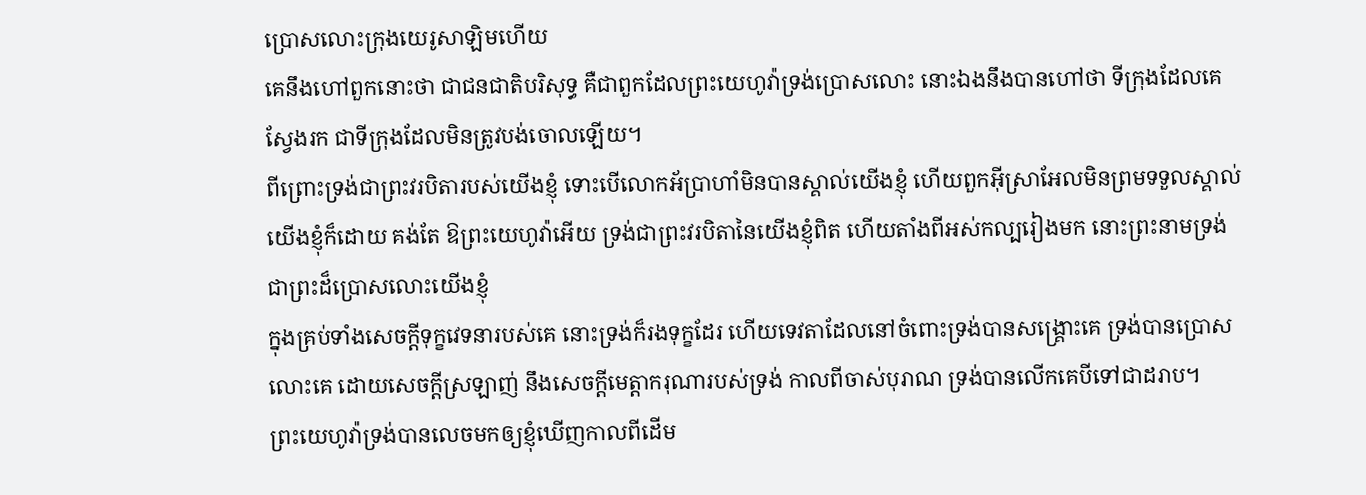ប្រោសលោះក្រុងយេរូសាឡិមហើយ
គេនឹងហៅពួកនោះថា ជាជនជាតិបរិសុទ្ធ គឺជាពួកដែលព្រះយេហូវ៉ាទ្រង់ប្រោសលោះ នោះឯងនឹងបានហៅថា ទីក្រុងដែលគេស្វែងរក ជាទីក្រុងដែលមិនត្រូវបង់ចោលឡើយ។
ពីព្រោះទ្រង់ជាព្រះវរបិតារបស់យើងខ្ញុំ ទោះបើលោកអ័ប្រាហាំមិនបានស្គាល់យើងខ្ញុំ ហើយពួកអ៊ីស្រាអែលមិនព្រមទទួលស្គាល់យើងខ្ញុំក៏ដោយ គង់តែ ឱព្រះយេហូវ៉ាអើយ ទ្រង់ជាព្រះវរបិតានៃយើងខ្ញុំពិត ហើយតាំងពីអស់កល្បរៀងមក នោះព្រះនាមទ្រង់ជាព្រះដ៏ប្រោសលោះយើងខ្ញុំ
ក្នុងគ្រប់ទាំងសេចក្ដីទុក្ខវេទនារបស់គេ នោះទ្រង់ក៏រងទុក្ខដែរ ហើយទេវតាដែលនៅចំពោះទ្រង់បានសង្គ្រោះគេ ទ្រង់បានប្រោសលោះគេ ដោយសេចក្ដីស្រឡាញ់ នឹងសេចក្ដីមេត្តាករុណារបស់ទ្រង់ កាលពីចាស់បុរាណ ទ្រង់បានលើកគេបីទៅជាដរាប។
ព្រះយេហូវ៉ាទ្រង់បានលេចមកឲ្យខ្ញុំឃើញកាលពីដើម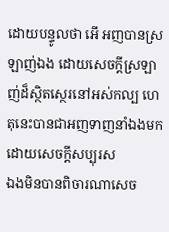ដោយបន្ទូលថា អើ អញបានស្រឡាញ់ឯង ដោយសេចក្ដីស្រឡាញ់ដ៏ស្ថិតស្ថេរនៅអស់កល្ប ហេតុនេះបានជាអញទាញនាំឯងមក ដោយសេចក្ដីសប្បុរស
ឯងមិនបានពិចារណាសេច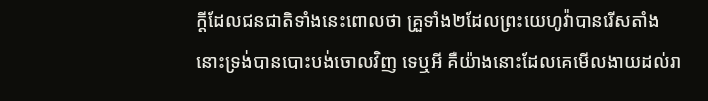ក្ដីដែលជនជាតិទាំងនេះពោលថា គ្រួទាំង២ដែលព្រះយេហូវ៉ាបានរើសតាំង នោះទ្រង់បានបោះបង់ចោលវិញ ទេឬអី គឺយ៉ាងនោះដែលគេមើលងាយដល់រា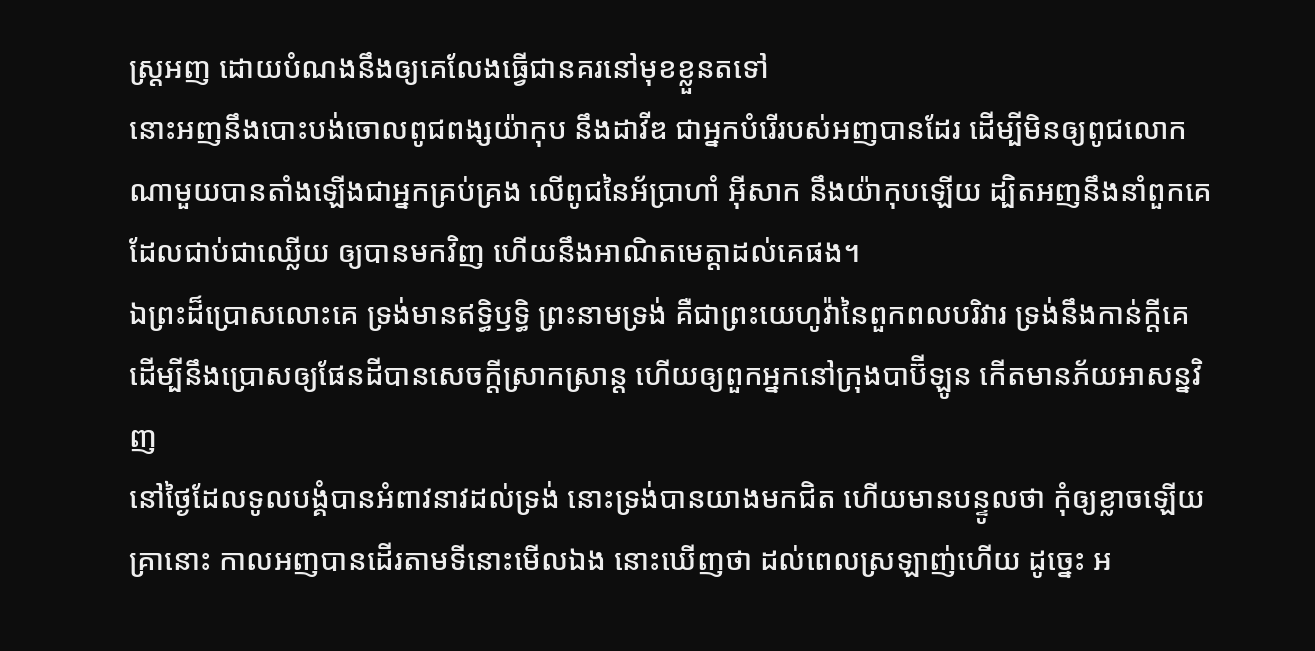ស្ត្រអញ ដោយបំណងនឹងឲ្យគេលែងធ្វើជានគរនៅមុខខ្លួនតទៅ
នោះអញនឹងបោះបង់ចោលពូជពង្សយ៉ាកុប នឹងដាវីឌ ជាអ្នកបំរើរបស់អញបានដែរ ដើម្បីមិនឲ្យពូជលោកណាមួយបានតាំងឡើងជាអ្នកគ្រប់គ្រង លើពូជនៃអ័ប្រាហាំ អ៊ីសាក នឹងយ៉ាកុបឡើយ ដ្បិតអញនឹងនាំពួកគេ ដែលជាប់ជាឈ្លើយ ឲ្យបានមកវិញ ហើយនឹងអាណិតមេត្តាដល់គេផង។
ឯព្រះដ៏ប្រោសលោះគេ ទ្រង់មានឥទ្ធិឫទ្ធិ ព្រះនាមទ្រង់ គឺជាព្រះយេហូវ៉ានៃពួកពលបរិវារ ទ្រង់នឹងកាន់ក្តីគេ ដើម្បីនឹងប្រោសឲ្យផែនដីបានសេចក្ដីស្រាកស្រាន្ត ហើយឲ្យពួកអ្នកនៅក្រុងបាប៊ីឡូន កើតមានភ័យអាសន្នវិញ
នៅថ្ងៃដែលទូលបង្គំបានអំពាវនាវដល់ទ្រង់ នោះទ្រង់បានយាងមកជិត ហើយមានបន្ទូលថា កុំឲ្យខ្លាចឡើយ
គ្រានោះ កាលអញបានដើរតាមទីនោះមើលឯង នោះឃើញថា ដល់ពេលស្រឡាញ់ហើយ ដូច្នេះ អ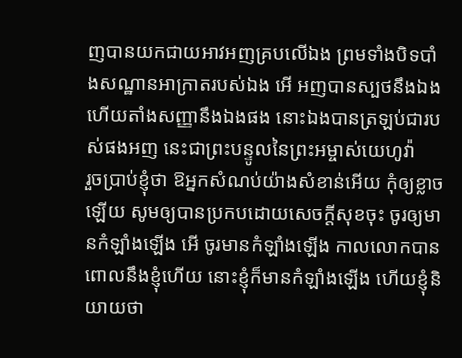ញបានយកជាយអាវអញគ្របលើឯង ព្រមទាំងបិទបាំងសណ្ឋានអាក្រាតរបស់ឯង អើ អញបានស្បថនឹងឯង ហើយតាំងសញ្ញានឹងឯងផង នោះឯងបានត្រឡប់ជារបស់ផងអញ នេះជាព្រះបន្ទូលនៃព្រះអម្ចាស់យេហូវ៉ា
រួចប្រាប់ខ្ញុំថា ឱអ្នកសំណប់យ៉ាងសំខាន់អើយ កុំឲ្យខ្លាចឡើយ សូមឲ្យបានប្រកបដោយសេចក្ដីសុខចុះ ចូរឲ្យមានកំឡាំងឡើង អើ ចូរមានកំឡាំងឡើង កាលលោកបានពោលនឹងខ្ញុំហើយ នោះខ្ញុំក៏មានកំឡាំងឡើង ហើយខ្ញុំនិយាយថា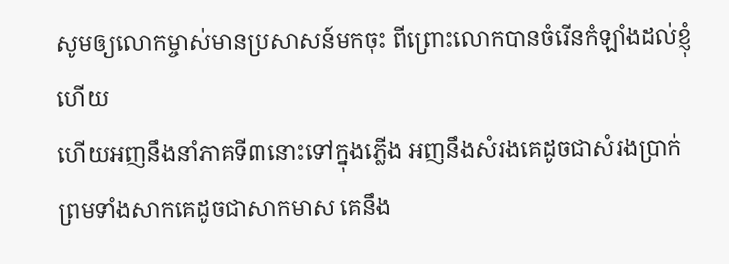សូមឲ្យលោកម្ចាស់មានប្រសាសន៍មកចុះ ពីព្រោះលោកបានចំរើនកំឡាំងដល់ខ្ញុំហើយ
ហើយអញនឹងនាំភាគទី៣នោះទៅក្នុងភ្លើង អញនឹងសំរងគេដូចជាសំរងប្រាក់ ព្រមទាំងសាកគេដូចជាសាកមាស គេនឹង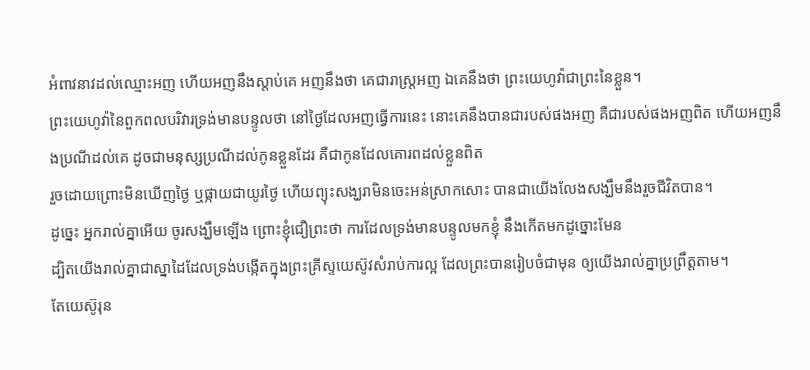អំពាវនាវដល់ឈ្មោះអញ ហើយអញនឹងស្តាប់គេ អញនឹងថា គេជារាស្ត្រអញ ឯគេនឹងថា ព្រះយេហូវ៉ាជាព្រះនៃខ្លួន។
ព្រះយេហូវ៉ានៃពួកពលបរិវារទ្រង់មានបន្ទូលថា នៅថ្ងៃដែលអញធ្វើការនេះ នោះគេនឹងបានជារបស់ផងអញ គឺជារបស់ផងអញពិត ហើយអញនឹងប្រណីដល់គេ ដូចជាមនុស្សប្រណីដល់កូនខ្លួនដែរ គឺជាកូនដែលគោរពដល់ខ្លួនពិត
រួចដោយព្រោះមិនឃើញថ្ងៃ ឬផ្កាយជាយូរថ្ងៃ ហើយព្យុះសង្ឃរាមិនចេះអន់ស្រាកសោះ បានជាយើងលែងសង្ឃឹមនឹងរួចជីវិតបាន។
ដូច្នេះ អ្នករាល់គ្នាអើយ ចូរសង្ឃឹមឡើង ព្រោះខ្ញុំជឿព្រះថា ការដែលទ្រង់មានបន្ទូលមកខ្ញុំ នឹងកើតមកដូច្នោះមែន
ដ្បិតយើងរាល់គ្នាជាស្នាដៃដែលទ្រង់បង្កើតក្នុងព្រះគ្រីស្ទយេស៊ូវសំរាប់ការល្អ ដែលព្រះបានរៀបចំជាមុន ឲ្យយើងរាល់គ្នាប្រព្រឹត្តតាម។
តែយេស៊ូរុន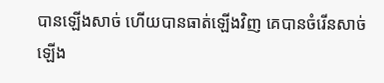បានឡើងសាច់ ហើយបានធាត់ឡើងវិញ គេបានចំរើនសាច់ឡើង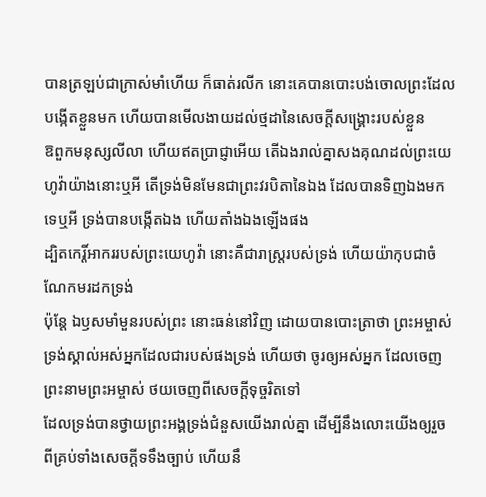បានត្រឡប់ជាក្រាស់មាំហើយ ក៏ធាត់រលីក នោះគេបានបោះបង់ចោលព្រះដែលបង្កើតខ្លួនមក ហើយបានមើលងាយដល់ថ្មដានៃសេចក្ដីសង្គ្រោះរបស់ខ្លួន
ឱពួកមនុស្សលីលា ហើយឥតប្រាជ្ញាអើយ តើឯងរាល់គ្នាសងគុណដល់ព្រះយេហូវ៉ាយ៉ាងនោះឬអី តើទ្រង់មិនមែនជាព្រះវរបិតានៃឯង ដែលបានទិញឯងមកទេឬអី ទ្រង់បានបង្កើតឯង ហើយតាំងឯងឡើងផង
ដ្បិតកេរ្តិ៍អាកររបស់ព្រះយេហូវ៉ា នោះគឺជារាស្ត្ររបស់ទ្រង់ ហើយយ៉ាកុបជាចំណែកមរដកទ្រង់
ប៉ុន្តែ ឯឫសមាំមួនរបស់ព្រះ នោះធន់នៅវិញ ដោយបានបោះត្រាថា ព្រះអម្ចាស់ទ្រង់ស្គាល់អស់អ្នកដែលជារបស់ផងទ្រង់ ហើយថា ចូរឲ្យអស់អ្នក ដែលចេញព្រះនាមព្រះអម្ចាស់ ថយចេញពីសេចក្ដីទុច្ចរិតទៅ
ដែលទ្រង់បានថ្វាយព្រះអង្គទ្រង់ជំនួសយើងរាល់គ្នា ដើម្បីនឹងលោះយើងឲ្យរួចពីគ្រប់ទាំងសេចក្ដីទទឹងច្បាប់ ហើយនឹ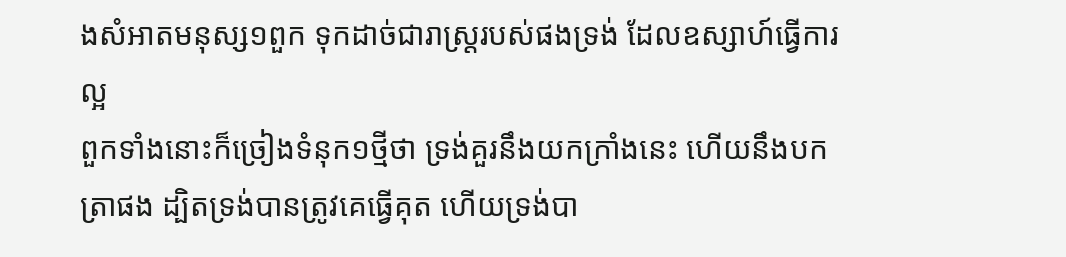ងសំអាតមនុស្ស១ពួក ទុកដាច់ជារាស្ត្ររបស់ផងទ្រង់ ដែលឧស្សាហ៍ធ្វើការល្អ
ពួកទាំងនោះក៏ច្រៀងទំនុក១ថ្មីថា ទ្រង់គួរនឹងយកក្រាំងនេះ ហើយនឹងបកត្រាផង ដ្បិតទ្រង់បានត្រូវគេធ្វើគុត ហើយទ្រង់បា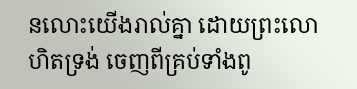នលោះយើងរាល់គ្នា ដោយព្រះលោហិតទ្រង់ ចេញពីគ្រប់ទាំងពូ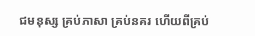ជមនុស្ស គ្រប់ភាសា គ្រប់នគរ ហើយពីគ្រប់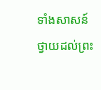ទាំងសាសន៍ ថ្វាយដល់ព្រះ